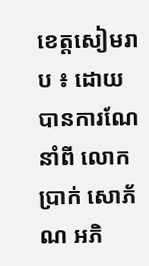ខេត្តសៀមរាប ៖ ដោយបានការណែនាំពី លោក ប្រាក់ សោភ័ណ អភិ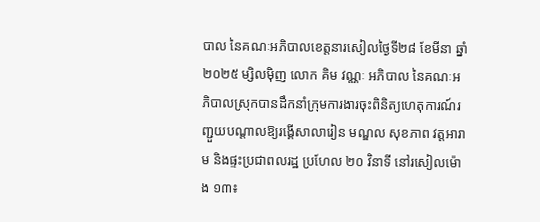បាល នៃគណៈអភិបាលខេត្តនារសៀលថ្ងៃទី២៨ ខែមីនា ឆ្នាំ២០២៥ ម្សិលមុិញ លោក គិម វណ្ណៈ អភិបាល នៃគណៈអភិបាលស្រុកបានដឹកនាំក្រុមការងារចុះពិនិត្យហេតុការណ៍រញ្ជួយបណ្តាលឱ្យរង្គើសាលារៀន មណ្ឌល សុខភាព វត្តអារាម និងផ្ទះប្រជាពលរដ្ឋ ប្រហែល ២០ វិនាទី នៅរសៀលម៉ោង ១៣៖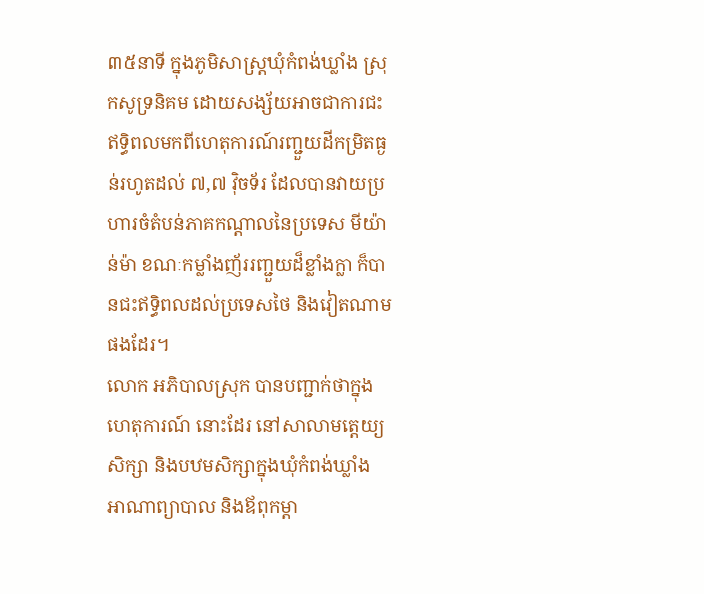៣៥នាទី ក្នុងភូមិសាស្ត្រឃុំកំពង់ឃ្លាំង ស្រុកសូទ្រនិគម ដោយសង្ស័យអាចជាការជះឥទ្ធិពលមកពីហេតុការណ៍រញ្ជួយដីកម្រិតធ្ងន់រហូតដល់ ៧,៧ វ៉ិចទ័រ ដែលបានវាយប្រហារចំតំបន់ភាគកណ្តាលនៃប្រទេស មីយ៉ាន់ម៉ា ខណៈកម្លាំងញ័ររញ្ជួយដ៏ខ្លាំងក្លា ក៏បានជះឥទ្ធិពលដល់ប្រទេសថៃ និងវៀតណាមផងដែរ។
លោក អភិបាលស្រុក បានបញ្ជាក់ថាក្នុងហេតុការណ៍ នោះដែរ នៅសាលាមត្តេយ្យសិក្សា និងបឋមសិក្សាក្នុងឃុំកំពង់ឃ្លាំង អាណាព្យាបាល និងឪពុកម្តា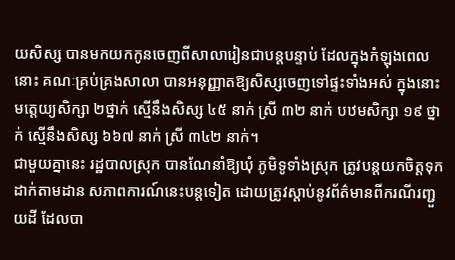យសិស្ស បានមកយកកូនចេញពីសាលារៀនជាបន្តបន្ទាប់ ដែលក្នុងកំឡុងពេលនោះ គណៈគ្រប់គ្រងសាលា បានអនុញ្ញាតឱ្យសិស្សចេញទៅផ្ទះទាំងអស់ ក្នុងនោះ មត្តេយ្យសិក្សា ២ថ្នាក់ ស្មើនឹងសិស្ស ៤៥ នាក់ ស្រី ៣២ នាក់ បឋមសិក្សា ១៩ ថ្នាក់ ស្មើនឹងសិស្ស ៦៦៧ នាក់ ស្រី ៣៤២ នាក់។
ជាមួយគ្នានេះ រដ្ឋបាលស្រុក បានណែនាំឱ្យឃុំ ភូមិទូទាំងស្រុក ត្រូវបន្តយកចិត្តទុកដាក់តាមដាន សភាពការណ៍នេះបន្តទៀត ដោយត្រូវស្តាប់នូវព័ត៌មានពីករណីរញ្ជួយដី ដែលបា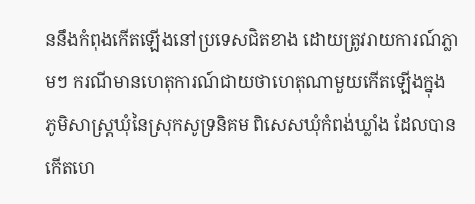ននឹងកំពុងកើតឡើងនៅប្រទេសជិតខាង ដោយត្រូវរាយការណ៍ភ្លាមៗ ករណីមានហេតុការណ៍ជាយថាហេតុណាមួយកើតឡើងក្នុង ភូមិសាស្ត្រឃុំនៃស្រុកសូទ្រនិគម ពិសេសឃុំកំពង់ឃ្លាំង ដែលបានកើតហេ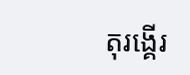តុរង្គើរ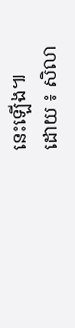នេះឡើង៕
ដោយ ៖ សិលា